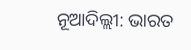ନୂଆଦିଲ୍ଲୀ: ଭାରତ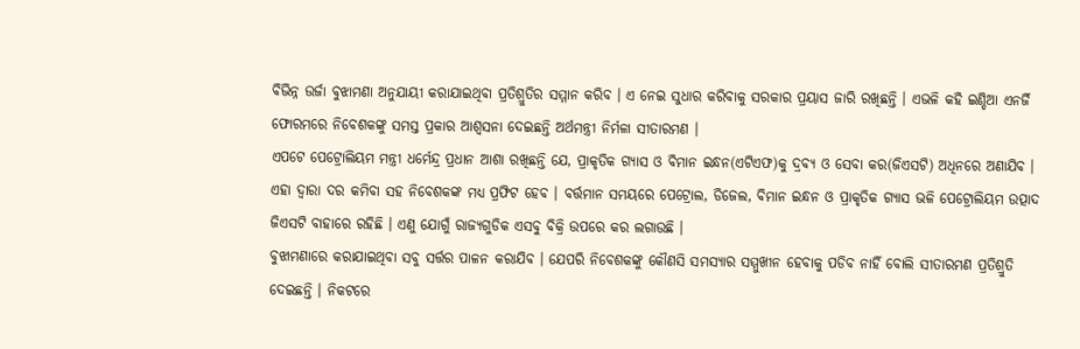ବିଭିନ୍ନ ଉର୍ଜା ବୁଝାମଣା ଅନୁଯାୟୀ କରାଯାଇଥିବା ପ୍ରତିଶ୍ରୁତିର ସମ୍ମାନ କରିବ । ଏ ନେଇ ସୁଧାର କରିବାକୁ ସରକାର ପ୍ରୟାସ ଜାରି ରଖିଛନ୍ତି । ଏଭଳି କହି ଇଣ୍ଡିଆ ଏନର୍ଜି ଫୋରମରେ ନିବେଶକଙ୍କୁ ସମସ୍ତ ପ୍ରକାର ଆଶ୍ବସନା ଦେଇଛନ୍ତି ଅର୍ଥମନ୍ତ୍ରୀ ନିର୍ମଳା ସୀତାରମଣ ।
ଏପଟେ ପେଟ୍ରୋଲିୟମ ମନ୍ତ୍ରୀ ଧର୍ମେନ୍ଦ୍ର ପ୍ରଧାନ ଆଶା ରଖିଛନ୍ତି ଯେ, ପ୍ରାକୃତିକ ଗ୍ୟାସ ଓ ବିମାନ ଇନ୍ଧନ(ଏଟିଏଫ)କୁ ଦ୍ରବ୍ୟ ଓ ସେବା କର(ଜିଏସଟି) ଅଧିନରେ ଅଣାଯିବ । ଏହା ଦ୍ବାରା ଦର କମିବା ସହ ନିବେଶକଙ୍କ ମଧ୍ୟ ପ୍ରଫିଟ ହେବ । ବର୍ତ୍ତମାନ ସମୟରେ ପେଟ୍ରୋଲ, ଡିଜେଲ, ବିମାନ ଇନ୍ଧନ ଓ ପ୍ରାକୃତିକ ଗ୍ୟାସ ଭଳି ପେଟ୍ରୋଲିୟମ ଉତ୍ପାଦ ଜିଏସଟି ବାହାରେ ରହିଛି । ଏଣୁ ଯୋଗୁଁ ରାଜ୍ୟଗୁଡିକ ଏସବୁ ବିକ୍ରି ଉପରେ କର ଲଗାଉଛି ।
ବୁଝାମଣାରେ କରାଯାଇଥିବା ସବୁ ସର୍ତ୍ତର ପାଳନ କରାଯିବ । ଯେପରି ନିବେଶକଙ୍କୁ କୌଣସି ସମସ୍ୟାର ସମ୍ମୁଖୀନ ହେବାକୁ ପଡିବ ନାହିଁ ବୋଲି ସୀତାରମଣ ପ୍ରତିଶ୍ରୁତି ଦେଇଛନ୍ତି । ନିକଟରେ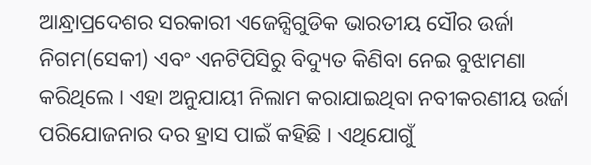ଆନ୍ଧ୍ରାପ୍ରଦେଶର ସରକାରୀ ଏଜେନ୍ସିଗୁଡିକ ଭାରତୀୟ ସୌର ଉର୍ଜା ନିଗମ(ସେକୀ) ଏବଂ ଏନଟିପିସିରୁ ବିଦ୍ୟୁତ କିଣିବା ନେଇ ବୁଝାମଣା କରିଥିଲେ । ଏହା ଅନୁଯାୟୀ ନିଲାମ କରାଯାଇଥିବା ନବୀକରଣୀୟ ଉର୍ଜା ପରିଯୋଜନାର ଦର ହ୍ରାସ ପାଇଁ କହିଛି । ଏଥିଯୋଗୁଁ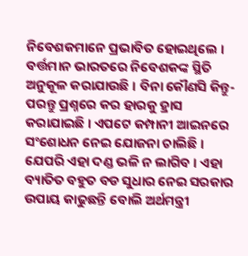ନିବେଶକମାନେ ପ୍ରଭାବିତ ହୋଇଥିଲେ ।
ବର୍ତ୍ତମାନ ଭାରତରେ ନିବେଶକଙ୍କ ସ୍ଥିତି ଅନୁକୂଳ କରାଯାଉଛି । ବିନା କୌଣସି କିନ୍ତୁ-ପରନ୍ତୁ ପ୍ରଶ୍ନରେ କର ହାରକୁ ହ୍ରାସ କରାଯାଇଛି । ଏପଟେ କମ୍ପାନୀ ଆଇନରେ ସଂଶୋଧନ ନେଇ ଯୋଜନା ଚାଲିଛି । ଯେପରି ଏହା ଦଣ୍ଡ ଭଳି ନ ଲାଗିବ । ଏହା ବ୍ୟାତିତ ବହୁତ ବଡ ସୁଧାର ନେଇ ସରକାର ଉପାୟ କାଢୁଛନ୍ତି ବୋଲି ଅର୍ଥମନ୍ତ୍ରୀ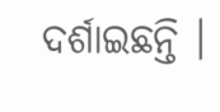ଦର୍ଶାଇଛନ୍ତି ।